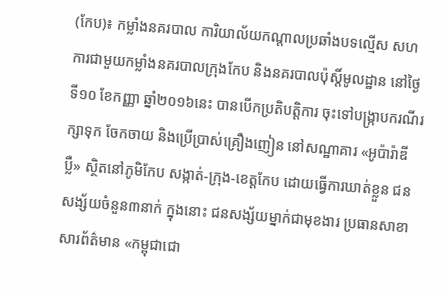(កែប)៖ កម្លាំងនគរបាល ការិយាល័យកណ្តាលប្រឆាំងបទល្មើស សហការជាមួយកម្លាំងនគរបាលក្រុងកែប និងនគរបាលប៉ុស្តិ៍មូលដ្ឋាន នៅថ្ងៃទី១០ ខែកញ្ញា ឆ្នាំ២០១៦នេះ បានបើកប្រតិបត្តិការ ចុះទៅបង្ក្រាបករណីរក្សាទុក ចែកចាយ និងប្រើប្រាស់គ្រឿងញៀន នៅសណ្ឋាគារ «អូប៉ារ៉ាឌីប្លឺ» ស្ថិតនៅភូមិកែប សង្កាត់-ក្រុង-ខេត្តកែប ដោយធ្វើការឃាត់ខ្លួន ជនសង្ស័យចំនួន៣នាក់ ក្នុងនោះ ជនសង្ស័យម្នាក់ជាមុខងារ ប្រធានសាខាសារព័ត៌មាន «កម្ពុជាជោ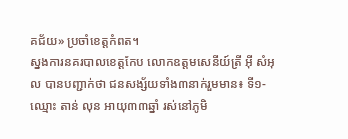គជ័យ» ប្រចាំខេត្តកំពត។
ស្នងការនគរបាលខេត្តកែប លោកឧត្តមសេនីយ៍ត្រី អ៊ី សំអុល បានបញ្ជាក់ថា ជនសង្ស័យទាំង៣នាក់រួមមាន៖ ទី១-ឈ្មោះ តាន់ លុន អាយុ៣៣ឆ្នាំ រស់នៅភូមិ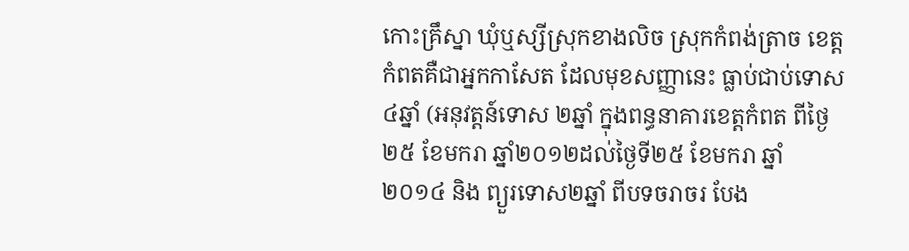កោះគ្រឹស្នា ឃុំឬស្សីស្រុកខាងលិច ស្រុកកំពង់ត្រាច ខេត្តកំពតគឺជាអ្នកកាសែត ដែលមុខសញ្ញានេះ ធ្លាប់ជាប់ទោស៤ឆ្នាំ (អនុវត្តន៍ទោស ២ឆ្នាំ ក្នុងពន្ធនាគារខេត្តកំពត ពីថ្ងៃ២៥ ខែមករា ឆ្នាំ២០១២ដល់ថ្ងៃទី២៥ ខែមករា ឆ្នាំ២០១៤ និង ព្យួរទោស២ឆ្នាំ ពីបទចរាចរ បែង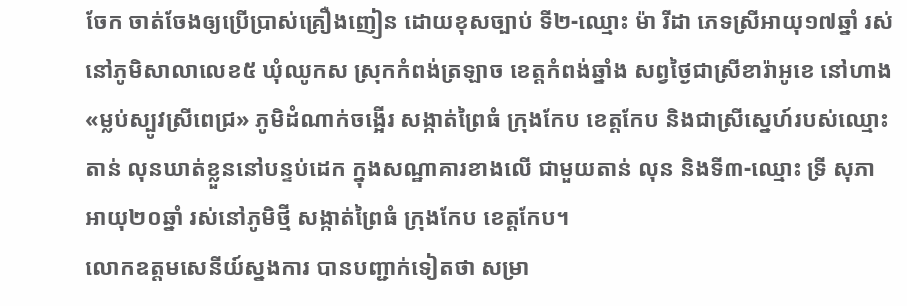ចែក ចាត់ចែងឲ្យប្រើប្រាស់គ្រឿងញៀន ដោយខុសច្បាប់ ទី២-ឈ្មោះ ម៉ា រីដា ភេទស្រីអាយុ១៧ឆ្នាំ រស់នៅភូមិសាលាលេខ៥ ឃុំឈូកស ស្រុកកំពង់ត្រឡាច ខេត្តកំពង់ឆ្នាំង សព្វថ្ងៃជាស្រីខារ៉ាអូខេ នៅហាង «ម្លប់ស្បូវស្រីពេជ្រ» ភូមិដំណាក់ចង្អើរ សង្កាត់ព្រៃធំ ក្រុងកែប ខេត្តកែប និងជាស្រីស្នេហ៍របស់ឈ្មោះ តាន់ លុនឃាត់ខ្លួននៅបន្ទប់ដេក ក្នុងសណ្ឋាគារខាងលើ ជាមួយតាន់ លុន និងទី៣-ឈ្មោះ ទ្រី សុភា អាយុ២០ឆ្នាំ រស់នៅភូមិថ្មី សង្កាត់ព្រៃធំ ក្រុងកែប ខេត្តកែប។
លោកឧត្តមសេនីយ៍ស្នងការ បានបញ្ជាក់ទៀតថា សម្រា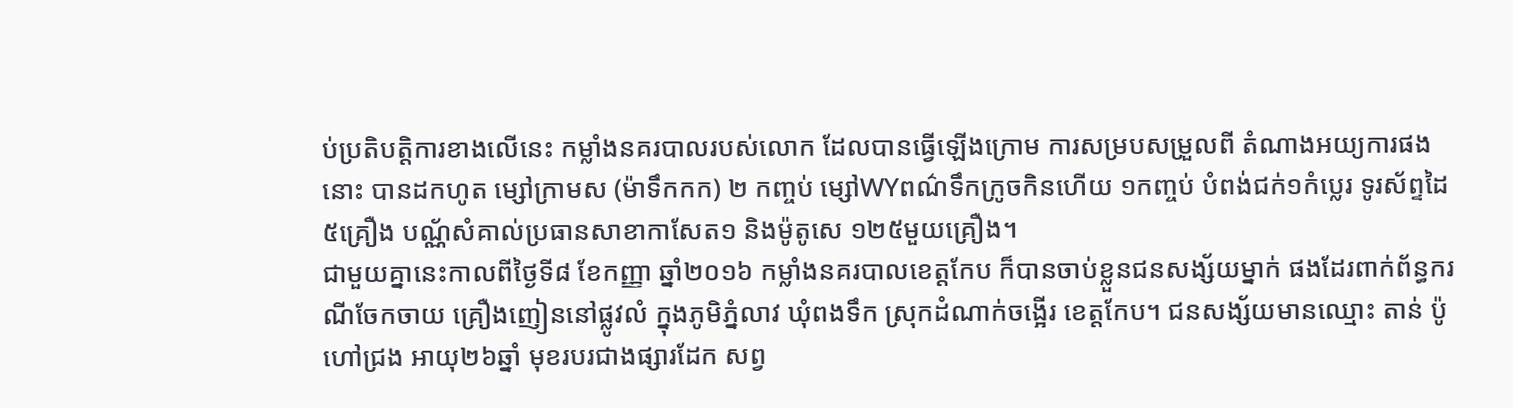ប់ប្រតិបត្តិការខាងលើនេះ កម្លាំងនគរបាលរបស់លោក ដែលបានធ្វើឡើងក្រោម ការសម្របសម្រួលពី តំណាងអយ្យការផងនោះ បានដកហូត ម្សៅក្រាមស (ម៉ាទឹកកក) ២ កញ្ចប់ ម្សៅWYពណ៌ទឹកក្រូចកិនហើយ ១កញ្ចប់ បំពង់ជក់១កំប្លេរ ទូរស័ព្ទដៃ ៥គ្រឿង បណ្ណ័សំគាល់ប្រធានសាខាកាសែត១ និងម៉ូតូសេ ១២៥មួយគ្រឿង។
ជាមួយគ្នានេះកាលពីថ្ងៃទី៨ ខែកញ្ញា ឆ្នាំ២០១៦ កម្លាំងនគរបាលខេត្តកែប ក៏បានចាប់ខ្លួនជនសង្ស័យម្នាក់ ផងដែរពាក់ព័ន្ធករណីចែកចាយ គ្រឿងញៀននៅផ្លូវលំ ក្នុងភូមិភ្នំលាវ ឃុំពងទឹក ស្រុកដំណាក់ចង្អើរ ខេត្តកែប។ ជនសង្ស័យមានឈ្មោះ តាន់ ប៉ូ ហៅជ្រង អាយុ២៦ឆ្នាំ មុខរបរជាងផ្សារដែក សព្វ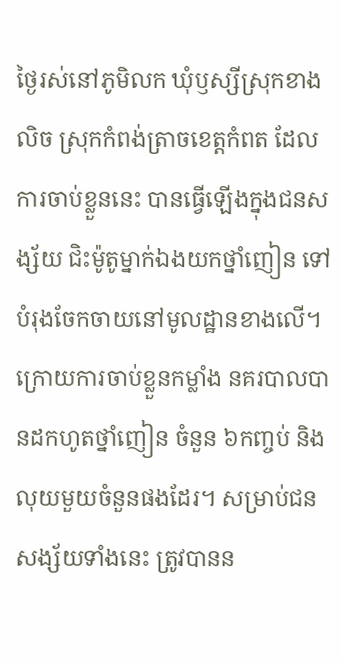ថ្ងៃរស់នៅភូមិលក ឃុំឫស្សីស្រុកខាងលិច ស្រុកកំពង់ត្រាចខេត្តកំពត ដែលការចាប់ខ្លួននេះ បានធ្វើឡើងក្នុងជនសង្ស័យ ជិះម៉ូតូម្នាក់ឯងយកថ្នាំញៀន ទៅបំរុងចែកចាយនៅមូលដ្ឋានខាងលើ។
ក្រោយការចាប់ខ្លួនកម្លាំង នគរបាលបានដកហូតថ្នាំញៀន ចំនួន ៦កញ្ចប់ និងលុយមួយចំនួនផងដែរ។ សម្រាប់ជនសង្ស័យទាំងនេះ ត្រូវបានន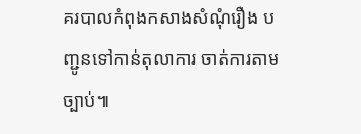គរបាលកំពុងកសាងសំណុំរឿង បញ្ជូនទៅកាន់តុលាការ ចាត់ការតាមច្បាប់៕